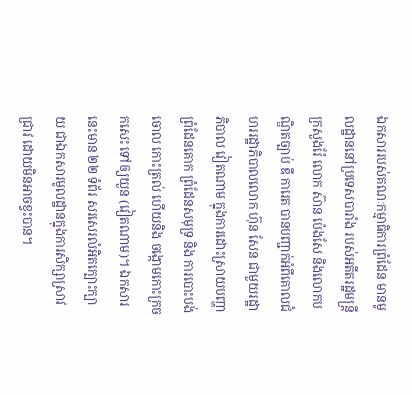ឯកសាររបស់គណៈកម្មាធិការព្រំដែន មានមូលដ្ឋាននៅប្រទេសបារាំង របស់អតីតរដ្ឋមន្រ្តីក្រសួងរ៉ែ លោក ស៊ាន ប៉េងសែ និងលោកបណ្ឌិតច្បាប់ ឌី ការេត បានបញ្ជាក់អំពីគោលជំហររដ្ឋាភិបាលលោក ហ៊ុន សែន ជាមួយរដ្ឋាភិបាល វៀតណាម ក្នុងការដោះស្រាយបញ្ហាព្រំដែនគោក ព្រំដែនសមុទ្រ និង ការបោះបង់ចោល កោះត្រល់ ហើយនិង ចង្កោមកោះក្រចកសេះ ទៅឲ្យយួន (វៀតណាម)។ ឯកសារនេះមាន ២២ ទំព័រ សរសេរលំអិតក្បោះក្បាយ ជាឯកសារមូលដ្ឋានក្នុងការសិក្សាស្រាវជ្រាវ ដោយមិនអាចខ្វះបាន។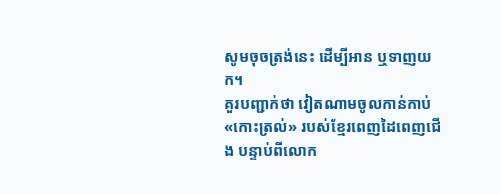សូមចុចត្រង់នេះ ដើម្បីអាន ឬទាញយក។
គួរបញ្ជាក់ថា វៀតណាមចូលកាន់កាប់ «កោះត្រល់» របស់ខ្មែរពេញដៃពេញជើង បន្ទាប់ពីលោក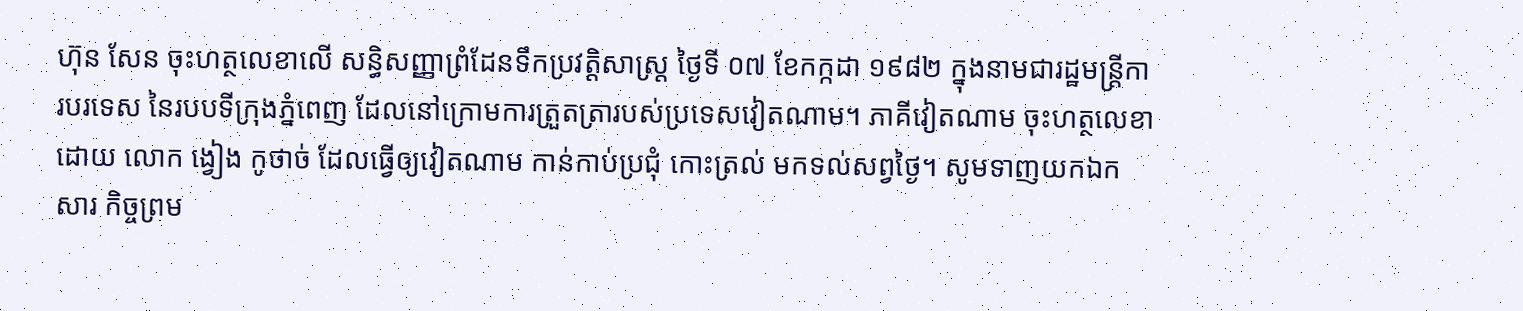ហ៊ុន សែន ចុះហត្ថលេខាលើ សន្ធិសញ្ញាព្រំដែនទឹកប្រវត្តិសាស្ត្រ ថ្ងៃទី ០៧ ខែកក្កដា ១៩៨២ ក្នុងនាមជារដ្ឋមន្រ្តីការបរទេស នៃរបបទីក្រុងភ្នំពេញ ដែលនៅក្រោមការត្រួតត្រារបស់ប្រទេសវៀតណាម។ ភាគីវៀតណាម ចុះហត្ថលេខាដោយ លោក ង្វៀង កូថាច់ ដែលធ្វើឲ្យវៀតណាម កាន់កាប់ប្រជុំ កោះត្រល់ មកទល់សព្វថ្ងៃ។ សូមទាញយកឯកសារ កិច្ចព្រម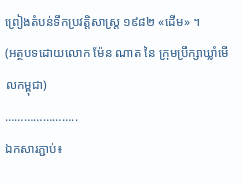ព្រៀងតំបន់ទឹកប្រវត្តិសាស្រ្ត ១៩៨២ «ដើម» ។
(អត្ថបទដោយលោក ម៉ែន ណាត នៃ ក្រុមប្រឹក្សាឃ្លាំមើលកម្ពុជា)
…………………..
ឯកសារភ្ជាប់៖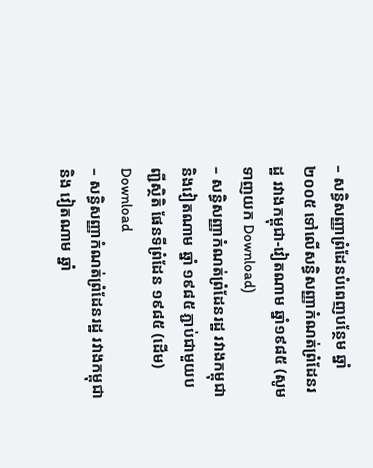– សន្ធិសញ្ញាព្រំដែនបំពេញបន្ថែម ឆ្នាំ ២០០៥ ទៅលើសន្ធិសញ្ញាកំណត់ព្រំដែនរដ្ឋ រវាងកម្ពុជា-វៀតណាម ឆ្នាំ១៩៨៥ (សូមទាញយក Download)
– សន្ធិសញ្ញាកំណត់ព្រំដែនរដ្ឋ រវាងកម្ពុជា និងវៀតណាម ឆ្នាំ ១៩៨៥ ភ្ជាប់ជាមួយបញ្ជីស្ថិតិ ផែនទីព្រំដែន ១៩៨៥ (ដើម) Download
– សន្ធិសញ្ញាកំណត់ព្រំដែនរដ្ឋ រវាងកម្ពុជា និង វៀតណាម ឆ្នាំ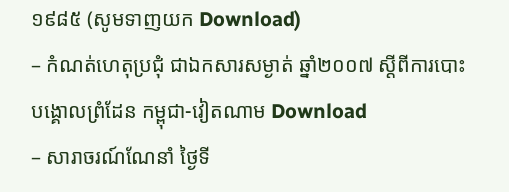១៩៨៥ (សូមទាញយក Download)
– កំណត់ហេតុប្រជុំ ជាឯកសារសម្ងាត់ ឆ្នាំ២០០៧ ស្តីពីការបោះបង្គោលព្រំដែន កម្ពុជា-វៀតណាម Download
– សារាចរណ៍ណែនាំ ថ្ងៃទី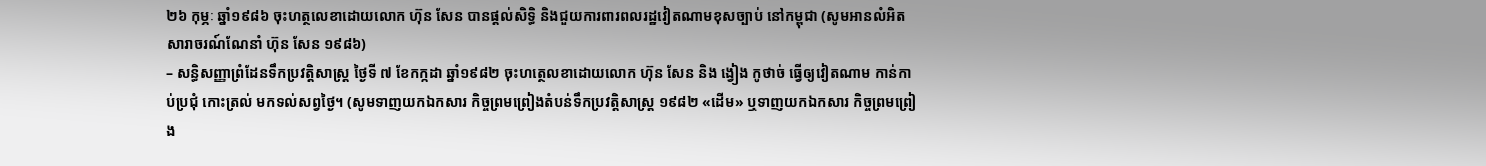២៦ កុម្ភៈ ឆ្នាំ១៩៨៦ ចុះហត្ថលេខាដោយលោក ហ៊ុន សែន បានផ្តល់សិទ្ធិ និងជួយការពារពលរដ្ឋវៀតណាមខុសច្បាប់ នៅកម្ពុជា (សូមអានលំអិត សារាចរណ៍ណែនាំ ហ៊ុន សែន ១៩៨៦)
– សន្ធិសញ្ញាព្រំដែនទឹកប្រវត្តិសាស្រ្ត ថ្ងៃទី ៧ ខែកក្កដា ឆ្នាំ១៩៨២ ចុះហត្ថេលខាដោយលោក ហ៊ុន សែន និង ង្វៀង កូថាច់ ធ្វើឲ្យវៀតណាម កាន់កាប់ប្រជុំ កោះត្រល់ មកទល់សព្វថ្ងៃ។ (សូមទាញយកឯកសារ កិច្ចព្រមព្រៀងតំបន់ទឹកប្រវត្តិសាស្រ្ត ១៩៨២ «ដើម» ឬទាញយកឯកសារ កិច្ចព្រមព្រៀង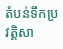តំបន់ទឹកប្រវត្តិសា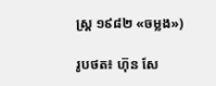ស្រ្ត ១៩៨២ «ចម្លង»)

រូបថត៖ ហ៊ុន សែ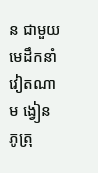ន ជាមួយមេដឹកនាំវៀតណាម ង្វៀន ភូត្រុ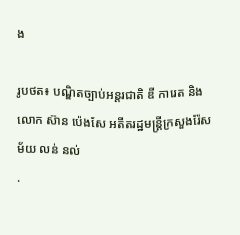ង

រូបថត៖ បណ្ឌិតច្បាប់អន្តរជាតិ ឌី ការេត និងលោក ស៊ាន ប៉េងសែ អតីតរដ្ឋមន្រ្តីក្រសួងរ៉ែសម័យ លន់ នល់
.